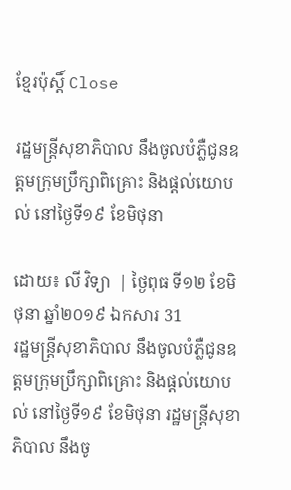ខ្មែរប៉ុស្ដិ៍ Close

រដ្ឋមន្រ្តីសុខាភិបាល នឹងចូលបំភ្លឺជូនឧត្តមក្រុមប្រឹក្សាពិគ្រោះ និងផ្តល់យោបល់ នៅថ្ងៃទី១៩ ខែមិថុនា

ដោយ៖ លី វិទ្យា  | ថ្ងៃពុធ ទី១២ ខែមិថុនា ឆ្នាំ២០១៩ ឯកសារ 31
រដ្ឋមន្រ្តីសុខាភិបាល នឹងចូលបំភ្លឺជូនឧត្តមក្រុមប្រឹក្សាពិគ្រោះ និងផ្តល់យោបល់ នៅថ្ងៃទី១៩ ខែមិថុនា រដ្ឋមន្រ្តីសុខាភិបាល នឹងចូ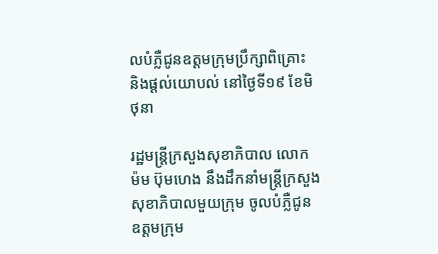លបំភ្លឺជូនឧត្តមក្រុមប្រឹក្សាពិគ្រោះ និងផ្តល់យោបល់ នៅថ្ងៃទី១៩ ខែមិថុនា

រដ្ឋមន្រ្តីក្រសួងសុខាភិបាល លោក ម៉ម ប៊ុមហេង នឹងដឹកនាំមន្រ្តីក្រសួងសុខាភិបាលមួយក្រុម ចូលបំភ្លឺជូនឧត្តមក្រុម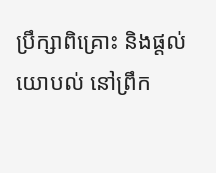ប្រឹក្សាពិគ្រោះ និងផ្តល់យោបល់ នៅព្រឹក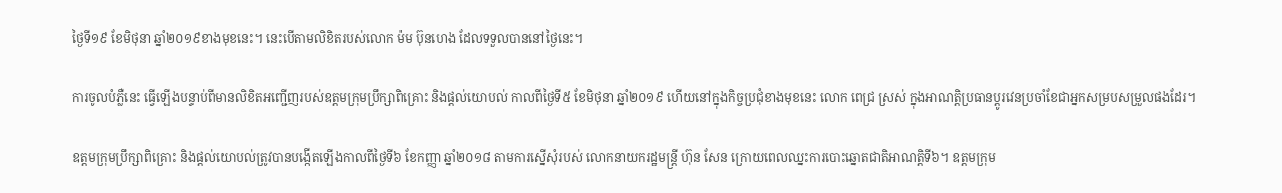ថ្ងៃទី១៩ ខែមិថុនា ឆ្នាំ២០១៩ខាងមុខនេះ។ នេះបើតាមលិខិតរបស់លោក ម៉ម ប៊ុនហេង ដែលទទួលបាននៅថ្ងៃនេះ។

ការចូលបំភ្លឺនេះ ធ្វើឡើងបន្ទាប់ពីមានលិខិតអញ្ជើញរបស់ឧត្តមក្រុមប្រឹក្សាពិគ្រោះ និងផ្តល់យោបល់ កាលពីថ្ងៃទី៥ ខែមិថុនា ឆ្នាំ២០១៩ ហើយនៅក្នុងកិច្ចប្រជុំខាងមុខនេះ លោក ពេជ្រ ស្រស់ ក្នុងអាណត្តិប្រធានប្តូរវេនប្រចាំខែជាអ្នកសម្របសម្រួលផងដែរ។

ឧត្តមក្រុមប្រឹក្សាពិគ្រោះ និងផ្តល់យោបល់ត្រូវបានបង្កើតឡើងកាលពីថ្ងៃទី៦ ខែកញ្ញា ឆ្នាំ២០១៨ តាមការស្នើសុំរបស់ លោកនាយករដ្ឋមន្រ្ដី ហ៊ុន សែន ក្រោយពេលឈ្នះការបោះឆ្នោតជាតិអាណត្តិទី៦។ ឧត្តមក្រុម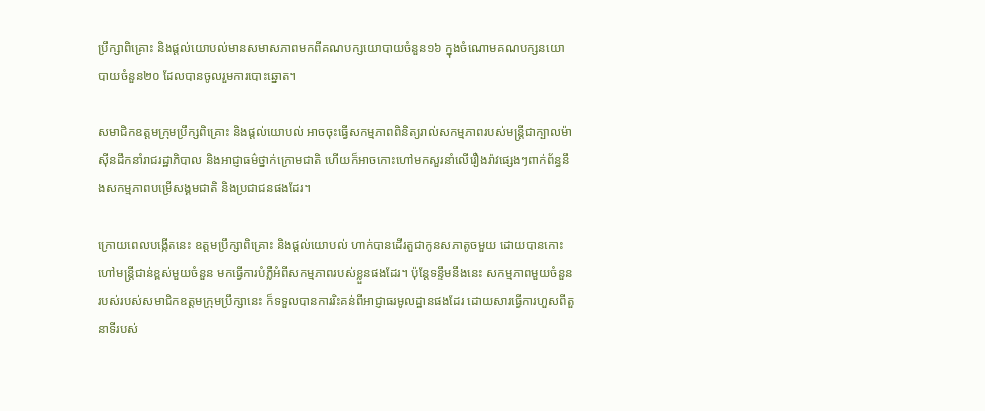ប្រឹក្សាពិគ្រោះ និងផ្តល់យោបល់មានសមាសភាពមកពីគណបក្សយោបាយចំនួន១៦ ក្នុងចំណោមគណបក្សនយោបាយចំនួន២០ ដែលបានចូលរួមការបោះឆ្នោត។

សមាជិកឧត្តមក្រុមប្រឹក្សពិគ្រោះ និងផ្តល់យោបល់ អាចចុះធ្វើសកម្មភាពពិនិត្យរាល់សកម្មភាពរបស់មន្ត្រីជាក្បាលម៉ាស៊ីនដឹកនាំរាជរដ្ឋាភិបាល និងអាជ្ញាធម៌ថ្នាក់ក្រោមជាតិ ហើយក៏អាចកោះហៅមកសួរនាំលើរឿងរ៉ាវផ្សេងៗពាក់ព័ន្ធនឹងសកម្មភាពបម្រើសង្គមជាតិ និងប្រជាជនផងដែរ។

ក្រោយពេលបង្កើតនេះ ឧត្តមប្រឹក្សាពិគ្រោះ និងផ្តល់យោបល់ ហាក់បានដើរតួជាកូនសភាតូចមួយ ដោយបានកោះហៅមន្រ្តីជាន់ខ្ពស់មួយចំនួន មកធ្វើការបំភ្លឺអំពីសកម្មភាពរបស់ខ្លួនផងដែរ។ ប៉ុន្តែទន្ទឹមនឹងនេះ សកម្មភាពមួយចំនួនរបស់របស់សមាជិកឧត្តមក្រុមប្រឹក្សានេះ ក៏ទទួលបានការរិះគន់ពីអាជ្ញាធរមូលដ្ឋានផងដែរ ដោយសារធ្វើការហួសពីតួនាទីរបស់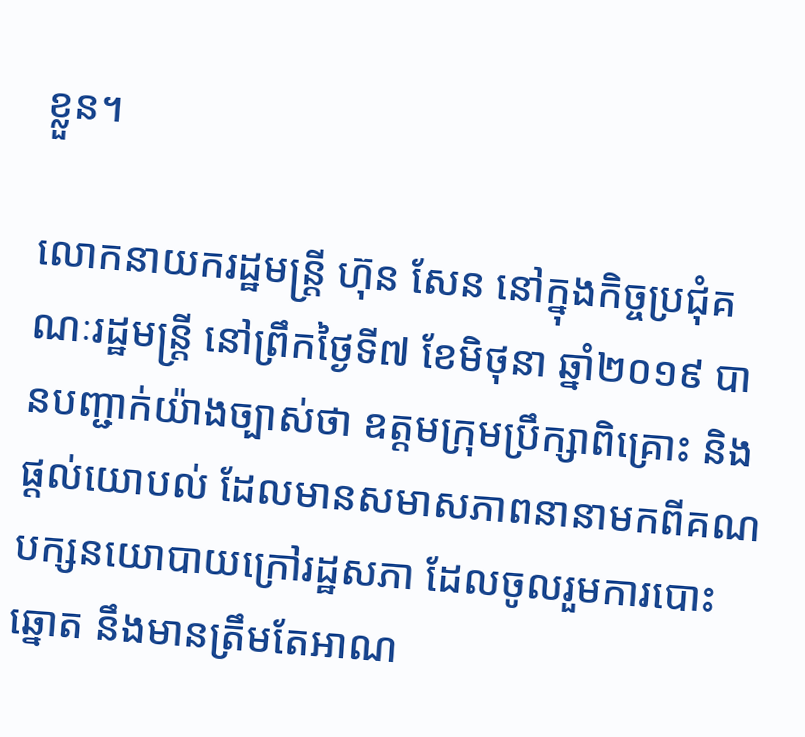ខ្លួន។

លោកនាយករដ្ឋមន្រ្ដី ហ៊ុន សែន នៅក្នុងកិច្ចប្រជុំគណៈរដ្ឋមន្រ្តី នៅព្រឹកថ្ងៃទី៧ ខែមិថុនា ឆ្នាំ២០១៩ បានបញ្ជាក់យ៉ាងច្បាស់ថា ឧត្តមក្រុមប្រឹក្សាពិគ្រោះ និងផ្តល់យោបល់ ដែលមានសមាសភាពនានាមកពីគណបក្សនយោបាយក្រៅរដ្ឋសភា ដែលចូលរួមការបោះឆ្នោត នឹងមានត្រឹមតែអាណ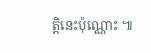ត្តិនេះប៉ុណ្ណោះ ៕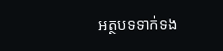អត្ថបទទាក់ទង